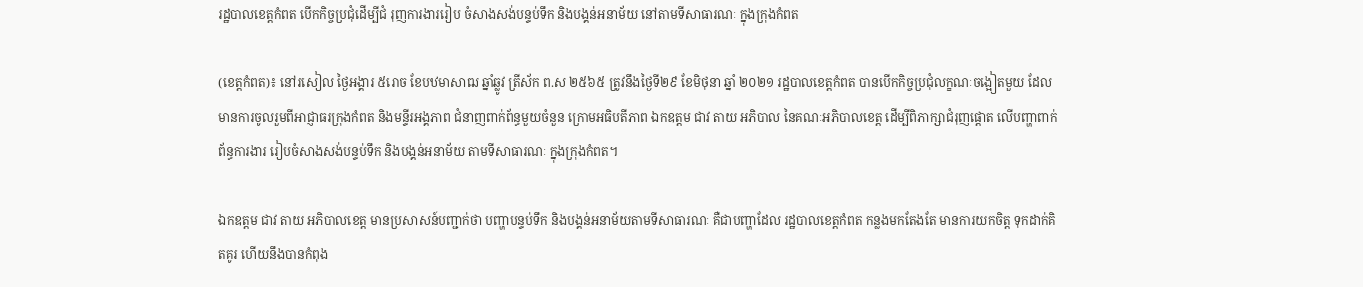រដ្ឋបាលខេត្តកំពត បើកកិច្ចប្រជុំដើម្បីជំ រុញការងាររៀប ចំសាងសង់បន្ទប់ទឹក និងបង្គន់អនាម័យ នៅតាមទីសាធារណៈ ក្នុងក្រុងកំពត

(ខេត្តកំពត)៖ នៅរសៀល ថ្ងៃអង្គារ ៥រោច ខែបឋមាសាឍ ឆ្នាំឆ្លូវ ត្រីស័ក ព.ស ២៥៦៥ ត្រូវនឹងថ្ងៃទី២៩ ខែមិថុនា ឆ្នាំ ២០២១ រដ្ឋបាលខេត្តកំពត បានបើកកិច្ចប្រជុំលក្ខណៈចង្អៀតមួយ ដែលមានការចូលរួមពីអាជ្ញាធរក្រុងកំពត និងមន្ទីរអង្គភាព ជំនាញពាក់ព័ន្ធមួយចំនួន ក្រោមអធិបតីភាព ឯកឧត្តម ជាវ តាយ អភិបាល នៃគណៈអភិបាលខេត្ត ដើម្បីពិភាក្សាជំរុញផ្ដោត លើបញ្ហាពាក់ព័ន្ធការងារ រៀបចំសាងសង់បន្ទប់ទឹក និងបង្គន់អនាម័យ តាមទីសាធារណៈ ក្នុងក្រុងកំពត។

ឯកឧត្តម ជាវ តាយ អភិបាលខេត្ត មានប្រសាសន៍បញ្ជាក់ថា បញ្ហាបន្ទប់ទឹក និងបង្គន់អនាម័យតាមទីសាធារណៈ គឺជាបញ្ហាដែល រដ្ឋបាលខេត្តកំពត កន្លងមកតែងតែ មានការយកចិត្ត ទុកដាក់គិតគូរ ហើយនឹងបានកំពុង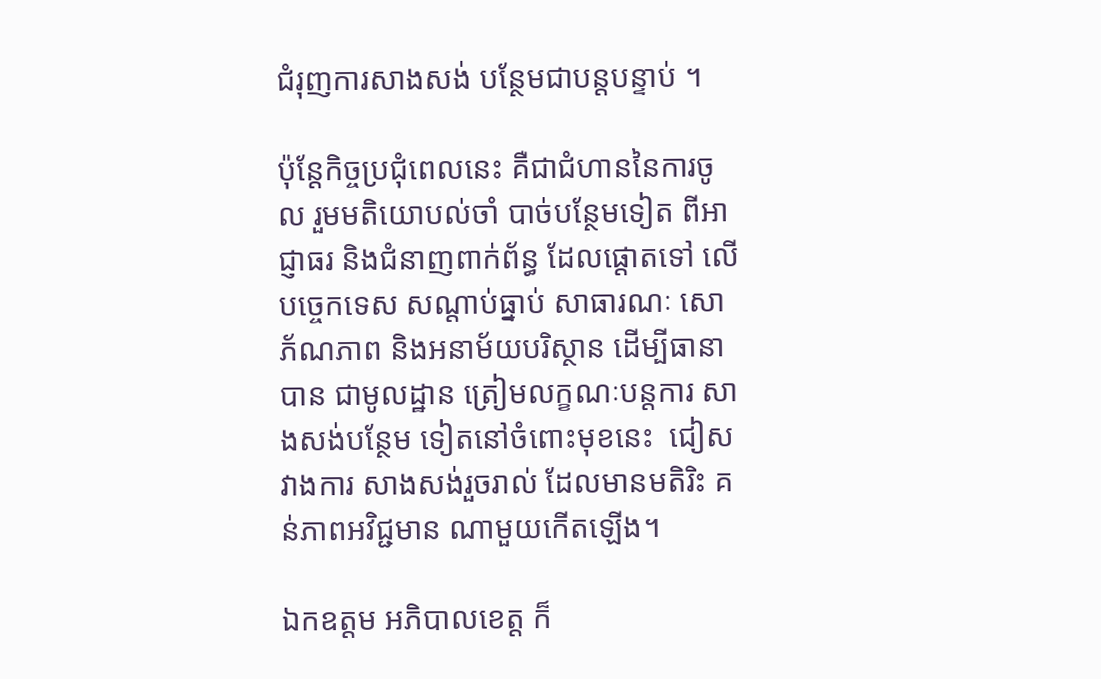ជំរុញការសាងសង់ បន្ថែមជាបន្តបន្ទាប់ ។

ប៉ុន្តែកិច្ចប្រជុំពេលនេះ គឺជាជំហាននៃការចូល រួមមតិយោបល់ចាំ បាច់បន្ថែមទៀត ពីអាជ្ញាធរ និងជំនាញពាក់ព័ន្ធ ដែលផ្ដោតទៅ លើបច្ចេកទេស សណ្ដាប់ធ្នាប់ សាធារណៈ សោភ័ណភាព និងអនាម័យបរិស្ថាន ដើម្បីធានាបាន ជាមូលដ្ឋាន ត្រៀមលក្ខណៈបន្តការ សាងសង់បន្ថែម ទៀតនៅចំពោះមុខនេះ  ជៀសវាងការ សាងសង់រួចរាល់ ដែលមានមតិរិះ គន់ភាពអវិជ្ជមាន ណាមួយកើតឡើង។

ឯកឧត្តម អភិបាលខេត្ត ក៏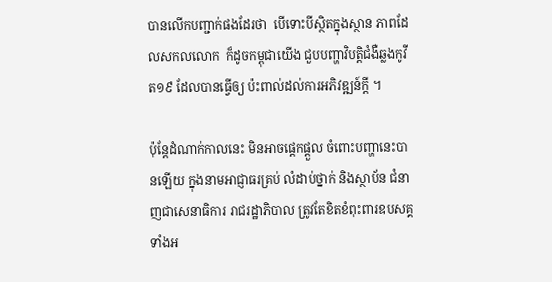បានលើកបញ្ជាក់ផងដែរថា  បើទោះបីស្ថិតក្នុងស្ថាន ភាពដែលសកលលោក  ក៏ដូចកម្ពុជាយើង ជួបបញ្ហាវិបត្តិជំងឺឆ្លងកូវីត១៩ ដែលបានធ្វើឲ្យ ប៉ះពាល់ដល់ការអភិវឌ្ឍន៍ក្ដី ។

ប៉ុន្តែដំណាក់កាលនេះ មិនអាចផ្ដេកផ្ដួល ចំពោះបញ្ហានេះបានឡើយ ក្នុងនាមអាជ្ញាធរគ្រប់ លំដាប់ថ្នាក់ និងស្ថាប័ន ជំនាញជាសេនាធិការ រាជរដ្ឋាភិបាល ត្រូវតែខិតខំពុះពារឧបសគ្គ ទាំងអ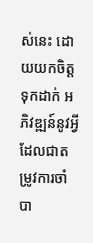ស់នេះ ដោយយកចិត្តទុកដាក់ អភិវឌ្ឍន៍នូវអ្វី ដែលជាតម្រូវការចាំ បា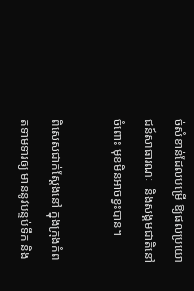ច់សំខាន់ដែលបម្រើ ឱ្យផលប្រយោជន៍សាធារណៈ  និងសង្គមជាតិនៅចំពោះ មុខមិនអាចខ្វះបាន។

ពិសេសជាក់ស្ដែងនៅ ក្នុងក្រុងកំពតទាមទារឲ្យ មាននូវបន្ទប់ទឹក និង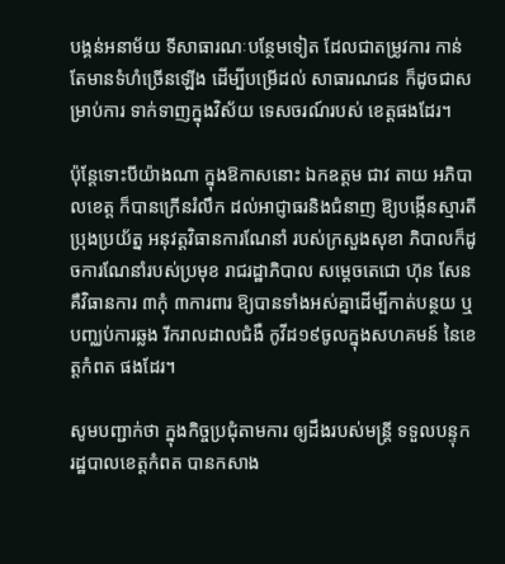បង្គន់អនាម័យ ទីសាធារណៈបន្ថែមទៀត ដែលជាតម្រូវការ កាន់តែមានទំហំច្រើនឡើង ដើម្បីបម្រើដល់ សាធារណជន ក៏ដូចជាសម្រាប់ការ ទាក់ទាញក្នុងវិស័យ ទេសចរណ៍របស់ ខេត្តផងដែរ។

ប៉ុន្តែទោះបីយ៉ាងណា ក្នុងឱកាសនោះ ឯកឧត្តម ជាវ តាយ អភិបាលខេត្ត ក៏បានក្រើនរំលឹក ដល់អាជ្ញាធរនិងជំនាញ ឱ្យបង្កើនស្មារតីប្រុងប្រយ័ត្ន អនុវត្តវិធានការណែនាំ របស់ក្រសួងសុខា ភិបាលក៏ដូចការណែនាំរបស់ប្រមុខ រាជរដ្ឋាភិបាល សម្ដេចតេជោ ហ៊ុន សែន គឺវិធានការ ៣កុំ ៣ការពារ ឱ្យបានទាំងអស់គ្នាដើម្បីកាត់បន្ថយ ឬ បញ្ឈប់ការឆ្លង រីករាលដាលជំងឺ កូវីដ១៩ចូលក្នុងសហគមន៍ នៃខេត្តកំពត ផងដែរ។

សូមបញ្ជាក់ថា ក្នុងកិច្ចប្រជុំតាមការ ឲ្យដឹងរបស់មន្ត្រី ទទួលបន្ទុក រដ្ឋបាលខេត្តកំពត បានកសាង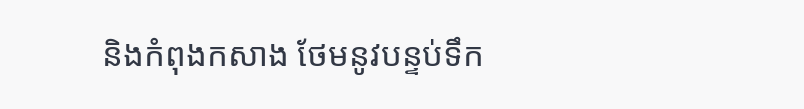និងកំពុងកសាង ថែមនូវបន្ទប់ទឹក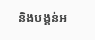និងបង្គន់អ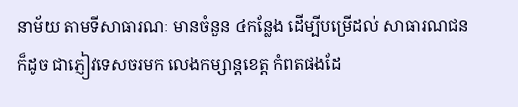នាម័យ តាមទីសាធារណៈ មានចំនួន ៤កន្លែង ដើម្បីបម្រើដល់ សាធារណជនក៏ដូច ជាភ្ញៀវទេសចរមក លេងកម្សាន្តខេត្ត កំពតផងដែ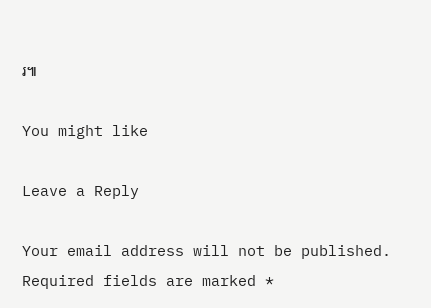រ៕

You might like

Leave a Reply

Your email address will not be published. Required fields are marked *